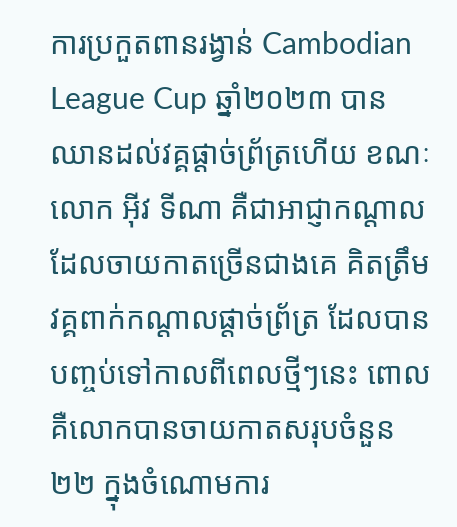ការប្រកួតពានរង្វាន់ Cambodian League Cup ឆ្នាំ២០២៣ បានឈានដល់វគ្គផ្តាច់ព្រ័ត្រហើយ ខណៈលោក អ៊ីវ ទីណា គឺជាអាជ្ញាកណ្តាលដែលចាយកាតច្រើនជាងគេ គិតត្រឹមវគ្គពាក់កណ្តាលផ្តាច់ព្រ័ត្រ ដែលបានបញ្ចប់ទៅកាលពីពេលថ្មីៗនេះ ពោលគឺលោកបានចាយកាតសរុបចំនួន២២ ក្នុងចំណោមការ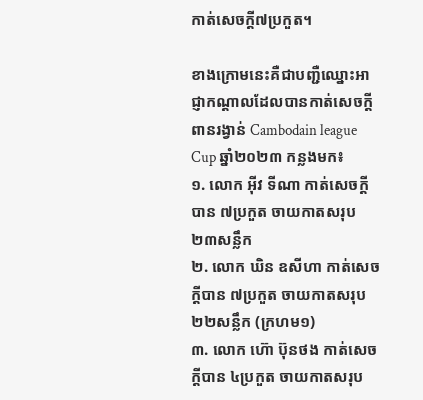កាត់សេចក្តី៧ប្រកួត។

ខាងក្រោមនេះគឺជាបញ្ជឺឈ្នោះអាជ្ញាកណ្តាលដែលបានកាត់សេចក្តីពានរង្វាន់ Cambodain league Cup ឆ្នាំ២០២៣ កន្លងមក៖
១. លោក អ៊ីវ ទីណា កាត់សេចក្តីបាន ៧ប្រកួត ចាយកាតសរុប ២៣សន្លឹក
២. លោក ឃិន ឧសីហា កាត់សេចក្តីបាន ៧ប្រកួត ចាយកាតសរុប ២២សន្លឹក (ក្រហម១)
៣. លោក ហ៊ោ ប៊ុនថង កាត់សេចក្តីបាន ៤ប្រកួត ចាយកាតសរុប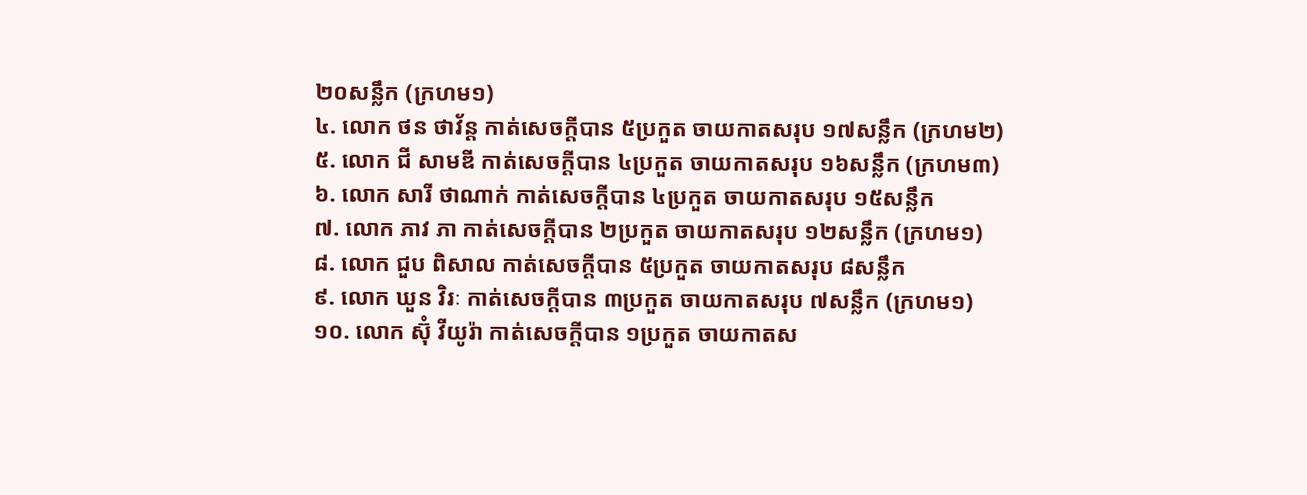២០សន្លឹក (ក្រហម១)
៤. លោក ថន ថាវ័ន្ត កាត់សេចក្តីបាន ៥ប្រកួត ចាយកាតសរុប ១៧សន្លឹក (ក្រហម២)
៥. លោក ជី សាមឌី កាត់សេចក្តីបាន ៤ប្រកួត ចាយកាតសរុប ១៦សន្លឹក (ក្រហម៣)
៦. លោក សារី ថាណាក់ កាត់សេចក្តីបាន ៤ប្រកួត ចាយកាតសរុប ១៥សន្លឹក
៧. លោក ភាវ ភា កាត់សេចក្តីបាន ២ប្រកួត ចាយកាតសរុប ១២សន្លឹក (ក្រហម១)
៨. លោក ជួប ពិសាល កាត់សេចក្តីបាន ៥ប្រកួត ចាយកាតសរុប ៨សន្លឹក
៩. លោក ឃួន វិរៈ កាត់សេចក្តីបាន ៣ប្រកួត ចាយកាតសរុប ៧សន្លឹក (ក្រហម១)
១០. លោក ស៊ុំ វីយូរ៉ា កាត់សេចក្តីបាន ១ប្រកួត ចាយកាតស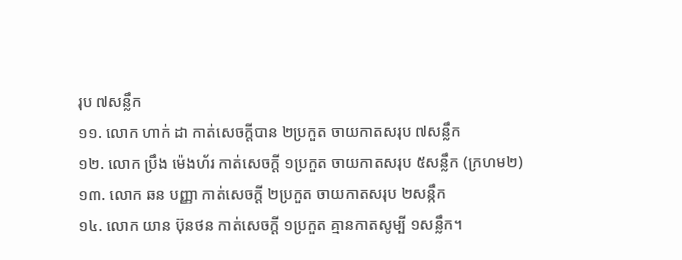រុប ៧សន្លឹក
១១. លោក ហាក់ ដា កាត់សេចក្តីបាន ២ប្រកួត ចាយកាតសរុប ៧សន្លឹក
១២. លោក ប្រឹង ម៉េងហ័រ កាត់សេចក្តី ១ប្រកួត ចាយកាតសរុប ៥សន្លឹក (ក្រហម២)
១៣. លោក ឆន បញ្ញា កាត់សេចក្តី ២ប្រកួត ចាយកាតសរុប ២សន្កឹក
១៤. លោក យាន ប៊ុនថន កាត់សេចក្តី ១ប្រកួត គ្មានកាតសូម្បី ១សន្លឹក។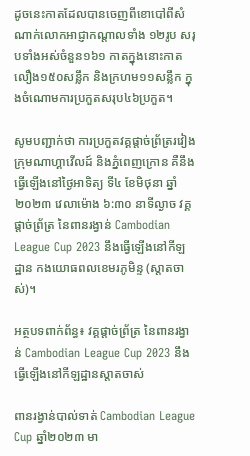ដូចនេះកាតដែលបានចេញពីខោបៅពីសំណាក់លោកអាជ្ញាកណ្តាលទាំង ១២រូប សរុបទាំងអស់ចំនួន១៦១ កាតក្នុងនោះកាតលឿង១៥០សន្លឹក និងក្រហម១១សន្លឹក ក្នុងចំណោមការប្រកួតសរុប៤៦ប្រកួត។

សូមបញ្ជាក់ថា ការប្រកួតវគ្គផ្តាច់ព្រ័ត្ររវៀងក្រុមណាហ្គាវើលដ៍ និងភ្នំពេញក្រោន គឺនឹងធ្វើឡើងនៅថ្ងៃអាទិត្យ ទី៤ ខែមិថុនា ឆ្នាំ២០២៣ វេលាម៉ោង ៦:៣០ នាទីល្ងាច វគ្គផ្តាច់ព្រ័ត្រ នៃពានរង្វាន់ Cambodian League Cup 2023 នឹងធ្វើឡើងនៅកីឡដ្ឋាន កងយោធពលខេមរភូមិន្ទ (ស្តាតចាស់)។

អត្ថបទពាក់ព័ន្ធ៖ វគ្គផ្តាច់ព្រ័ត្រ នៃពានរង្វាន់ Cambodian League Cup 2023 នឹងធ្វើឡើងនៅកីឡដ្ឋានស្តាតចាស់

ពានរង្វាន់បាល់ទាត់ Cambodian League Cup ឆ្នាំ២០២៣ មា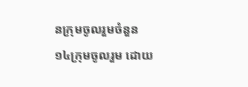នក្រុមចូលរួមចំនួន ១៤ក្រុមចូលរួម ដោយ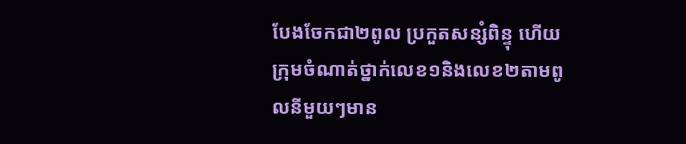បែងចែកជា២ពូល ប្រកួតសន្សំពិន្ទុ ហើយក្រុមចំណាត់ថ្នាក់លេខ១និងលេខ២តាមពូលនីមួយៗមាន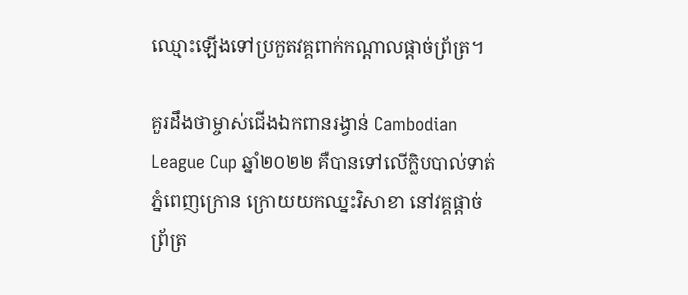ឈ្មោះឡើងទៅប្រកួតវគ្គពាក់កណ្ដាលផ្ដាច់ព្រ័ត្រ។

គួរដឹងថាម្ចាស់ជើងឯកពានរង្វាន់ Cambodian League Cup ឆ្នាំ២០២២ គឺបានទៅលើក្លិបបាល់ទាត់ភ្នំពេញក្រោន ក្រោយយកឈ្នះវិសាខា នៅវគ្គផ្តាច់ព្រ័ត្រ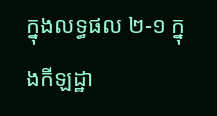ក្នុងលទ្ធផល ២-១ ក្នុងកីឡដ្ឋា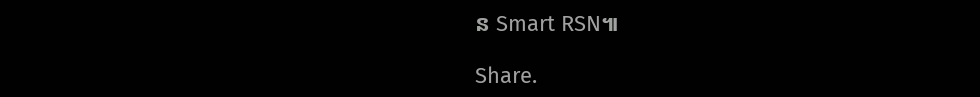ន Smart RSN៕

Share.